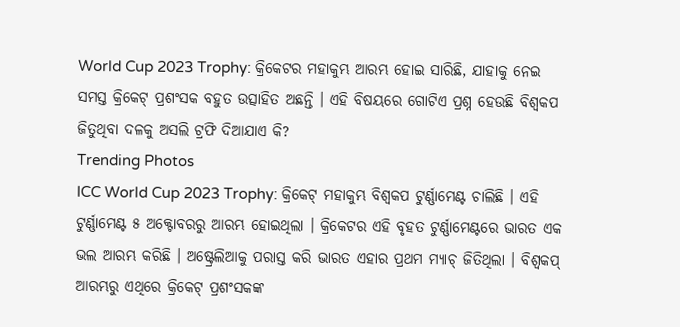World Cup 2023 Trophy: କ୍ରିକେଟର ମହାକୁମ୍ଭ ଆରମ୍ଭ ହୋଇ ସାରିଛି, ଯାହାକୁ ନେଇ ସମସ୍ତ କ୍ରିକେଟ୍ ପ୍ରଶଂସକ ବହୁତ ଉତ୍ସାହିତ ଅଛନ୍ତି । ଏହି ବିଷୟରେ ଗୋଟିଏ ପ୍ରଶ୍ନ ହେଉଛି ବିଶ୍ୱକପ ଜିତୁଥିବା ଦଳକୁ ଅସଲି ଟ୍ରଫି ଦିଆଯାଏ କି?
Trending Photos
ICC World Cup 2023 Trophy: କ୍ରିକେଟ୍ ମହାକୁମ୍ଭ ବିଶ୍ୱକପ ଟୁର୍ଣ୍ଣାମେଣ୍ଟ ଚାଲିଛି । ଏହି ଟୁର୍ଣ୍ଣାମେଣ୍ଟ ୫ ଅକ୍ଟୋବରରୁ ଆରମ୍ଭ ହୋଇଥିଲା । କ୍ରିକେଟର ଏହି ବୃହତ ଟୁର୍ଣ୍ଣାମେଣ୍ଟରେ ଭାରତ ଏକ ଭଲ ଆରମ୍ଭ କରିଛି । ଅଷ୍ଟ୍ରେଲିଆକୁ ପରାସ୍ତ କରି ଭାରତ ଏହାର ପ୍ରଥମ ମ୍ୟାଚ୍ ଜିତିଥିଲା । ବିଶ୍ୱକପ୍ ଆରମ୍ଭରୁ ଏଥିରେ କ୍ରିକେଟ୍ ପ୍ରଶଂସକଙ୍କ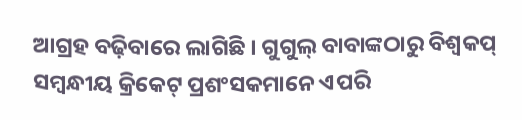ଆଗ୍ରହ ବଢ଼ିବାରେ ଲାଗିଛି । ଗୁଗୁଲ୍ ବାବାଙ୍କଠାରୁ ବିଶ୍ୱକପ୍ ସମ୍ବନ୍ଧୀୟ କ୍ରିକେଟ୍ ପ୍ରଶଂସକମାନେ ଏପରି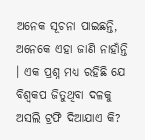ଅନେକ ସୂଚନା ପାଇଛନ୍ତି, ଅନେକେ ଏହା ଜାଣି ନାହାଁନ୍ତି । ଏକ ପ୍ରଶ୍ନ ମଧ୍ୟ ରହିଛି ଯେ ବିଶ୍ୱକପ ଜିତୁଥିବା ଦଳକୁ ଅସଲି ଟ୍ରଫି ଦିଆଯାଏ କି?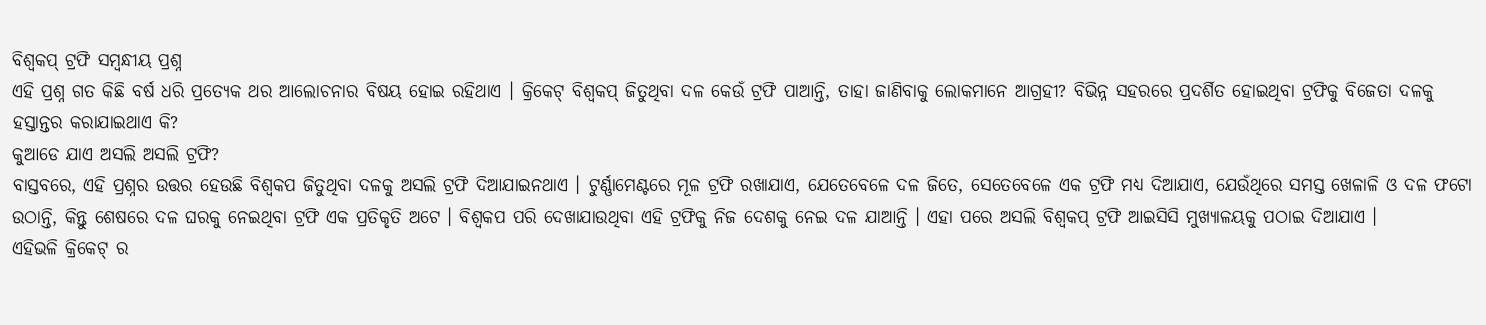ବିଶ୍ୱକପ୍ ଟ୍ରଫି ସମ୍ବନ୍ଧୀୟ ପ୍ରଶ୍ନ
ଏହି ପ୍ରଶ୍ନ ଗତ କିଛି ବର୍ଷ ଧରି ପ୍ରତ୍ୟେକ ଥର ଆଲୋଚନାର ବିଷୟ ହୋଇ ରହିଥାଏ । କ୍ରିକେଟ୍ ବିଶ୍ୱକପ୍ ଜିତୁଥିବା ଦଳ କେଉଁ ଟ୍ରଫି ପାଆନ୍ତି, ତାହା ଜାଣିବାକୁ ଲୋକମାନେ ଆଗ୍ରହୀ? ବିଭିନ୍ନ ସହରରେ ପ୍ରଦର୍ଶିତ ହୋଇଥିବା ଟ୍ରଫିକୁ ବିଜେତା ଦଳକୁ ହସ୍ତାନ୍ତର କରାଯାଇଥାଏ କି?
କୁଆଡେ ଯାଏ ଅସଲି ଅସଲି ଟ୍ରଫି?
ବାସ୍ତବରେ, ଏହି ପ୍ରଶ୍ନର ଉତ୍ତର ହେଉଛି ବିଶ୍ୱକପ ଜିତୁଥିବା ଦଳକୁ ଅସଲି ଟ୍ରଫି ଦିଆଯାଇନଥାଏ । ଟୁର୍ଣ୍ଣାମେଣ୍ଟରେ ମୂଳ ଟ୍ରଫି ରଖାଯାଏ, ଯେତେବେଳେ ଦଳ ଜିତେ, ସେତେବେଳେ ଏକ ଟ୍ରଫି ମଧ୍ୟ ଦିଆଯାଏ, ଯେଉଁଥିରେ ସମସ୍ତ ଖେଳାଳି ଓ ଦଳ ଫଟୋ ଉଠାନ୍ତି, କିନ୍ତୁ ଶେଷରେ ଦଳ ଘରକୁ ନେଇଥିବା ଟ୍ରଫି ଏକ ପ୍ରତିକୃତି ଅଟେ । ବିଶ୍ୱକପ ପରି ଦେଖାଯାଉଥିବା ଏହି ଟ୍ରଫିକୁ ନିଜ ଦେଶକୁ ନେଇ ଦଳ ଯାଆନ୍ତି । ଏହା ପରେ ଅସଲି ବିଶ୍ୱକପ୍ ଟ୍ରଫି ଆଇସିସି ମୁଖ୍ୟାଳୟକୁ ପଠାଇ ଦିଆଯାଏ ।
ଏହିଭଳି କ୍ରିକେଟ୍ ର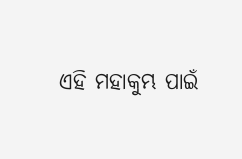ଏହି ମହାକୁମ୍ଭ ପାଇଁ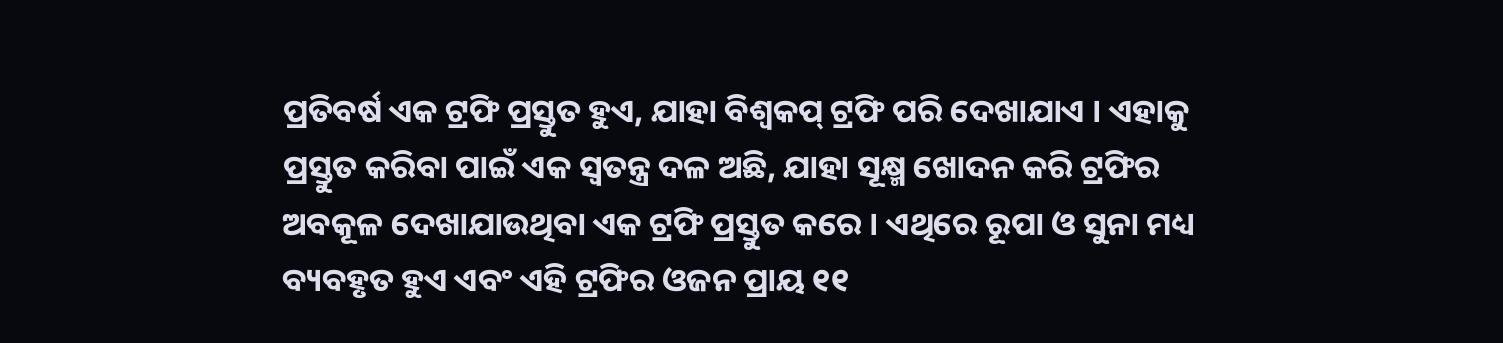ପ୍ରତିବର୍ଷ ଏକ ଟ୍ରଫି ପ୍ରସ୍ତୁତ ହୁଏ, ଯାହା ବିଶ୍ୱକପ୍ ଟ୍ରଫି ପରି ଦେଖାଯାଏ । ଏହାକୁ ପ୍ରସ୍ତୁତ କରିବା ପାଇଁ ଏକ ସ୍ୱତନ୍ତ୍ର ଦଳ ଅଛି, ଯାହା ସୂକ୍ଷ୍ମ ଖୋଦନ କରି ଟ୍ରଫିର ଅବକୂଳ ଦେଖାଯାଉଥିବା ଏକ ଟ୍ରଫି ପ୍ରସ୍ତୁତ କରେ । ଏଥିରେ ରୂପା ଓ ସୁନା ମଧ୍ୟ ବ୍ୟବହୃତ ହୁଏ ଏବଂ ଏହି ଟ୍ରଫିର ଓଜନ ପ୍ରାୟ ୧୧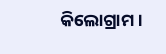କିଲୋଗ୍ରାମ ।